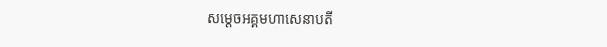សម្ដេចអគ្គមហាសេនាបតី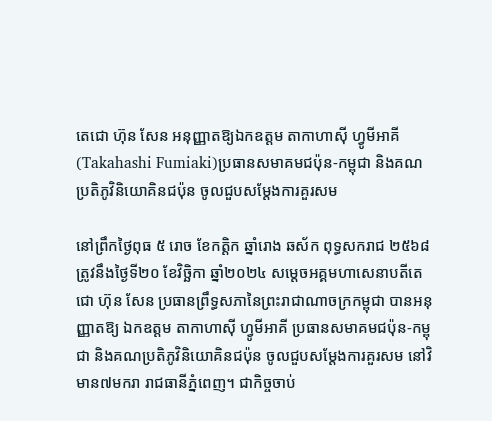តេជោ ហ៊ុន សែន អនុញ្ញាតឱ្យឯកឧត្តម តាកាហាស៊ី ហ្វូមីអាគី (Takahashi Fumiaki)ប្រធានសមាគមជប៉ុន-កម្ពុជា និងគណប្រតិភូវិនិយោគិនជប៉ុន ចូលជួបសម្ដែងការគួរសម

នៅព្រឹកថ្ងៃពុធ ៥ រោច ខែកត្តិក ឆ្នាំរោង ឆស័ក ពុទ្ធសករាជ ២៥៦៨ ត្រូវនឹងថ្ងៃទី២០ ខែវិច្ឆិកា ឆ្នាំ២០២៤ សម្តេចអគ្គមហាសេនាបតីតេជោ ហ៊ុន សែន ប្រធានព្រឹទ្ធសភានៃព្រះរាជាណាចក្រកម្ពុជា បានអនុញ្ញាតឱ្យ ឯកឧត្តម តាកាហាស៊ី ហ្វូមីអាគី ប្រធានសមាគមជប៉ុន-កម្ពុជា និងគណប្រតិភូវិនិយោគិនជប៉ុន ចូលជួបសម្ដែងការគួរសម នៅវិមាន៧មករា រាជធានីភ្នំពេញ។ ជាកិច្ចចាប់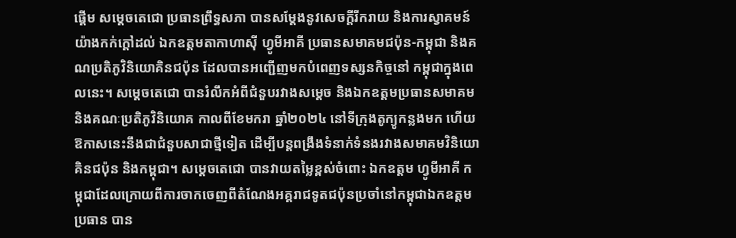ផ្តើម សម្ដេចតេជោ ប្រធានព្រឹទ្ធសភា បានសម្តែងនូវសេចក្តីរីករាយ និងការស្វាគមន៍យ៉ាងកក់ក្តៅដល់ ឯកឧត្តមតាកាហាស៊ី ហ្វូមីអាគី ប្រធានសមាគមជប៉ុន-កម្ពុជា និងគណប្រតិភូវិនិយោគិនជប៉ុន ដែលបានអញ្ជើញមកបំពេញទស្សនកិច្ចនៅ កម្ពុជាក្នុងពេលនេះ។ សម្តេចតេជោ បានរំលឹកអំពីជំនួបរវាងសម្តេច និងឯកឧត្តមប្រធានសមាគម និងគណៈប្រតិភូវិនិយោគ កាលពីខែមករា ឆ្នាំ២០២៤ នៅទីក្រុងតូក្យូកន្លងមក ហើយឱកាសនេះនឹងជាជំនួបសាជាថ្មីទៀត ដើម្បីបន្តពង្រឹងទំនាក់ទំនងរវាងសមាគមវិនិយោគិនជប៉ុន និងកម្ពុជា។ សម្តេចតេជោ បានវាយតម្លៃខ្ពស់ចំពោះ ឯកឧត្តម ហ្វូមីអាគី កម្ពុជាដែលក្រោយពីការចាកចេញពីតំណែងអគ្គរាជទូតជប៉ុនប្រចាំនៅកម្ពុជាឯកឧត្តមប្រធាន បាន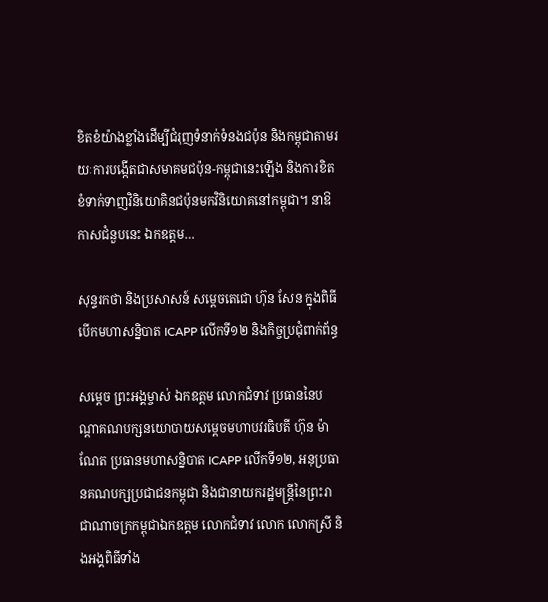ខិតខំយ៉ាងខ្លាំងដើម្បីជំរុញទំនាក់ទំនងជប៉ុន និងកម្ពុជាតាមរយៈការបង្កើតជាសមាគមជប៉ុន-កម្ពុជានេះឡើង និងការខិតខំទាក់ទាញវិនិយោគិនជប៉ុនមកវិនិយោគនៅកម្ពុជា។ នាឱកាសជំនួបនេះ ឯកឧត្តម…

សុន្ទរកថា និងប្រសាសន៍ សម្ដេចតេជោ ហ៊ុន សែន ក្នុងពិធីបើកមហាសន្និបាត ICAPP លើកទី១២ និងកិច្ចប្រជុំពាក់ព័ន្ធ

សម្ដេច ព្រះអង្គម្ចាស់ ឯកឧត្តម លោកជំទាវ ប្រធាននៃបណ្តាគណបក្សនយោបាយសម្តេចមហាបវរធិបតី ហ៊ុន ម៉ាណែត ប្រធានមហាសន្និបាត ICAPP លើកទី១២, អនុប្រធានគណបក្សប្រជាជនកម្ពុជា និងជានាយករដ្ឋមន្រ្តីនៃព្រះរាជាណាចក្រកម្ពុជាឯកឧត្តម លោកជំទាវ លោក លោកស្រី និងអង្គពិធីទាំង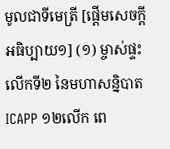មូលជាទីមេត្រី [ផ្ដើមសេចក្ដីអធិប្បាយ១] (១) ម្ចាស់ផ្ទះលើកទី២ នៃមហាសន្និបាត ICAPP ១២លើក ពេ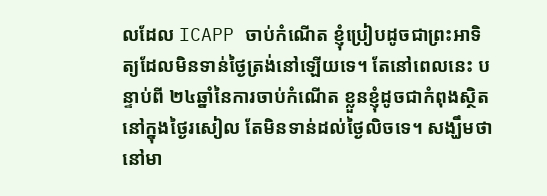លដែល ICAPP ចាប់កំណើត ខ្ញុំប្រៀបដូចជាព្រះអាទិត្យដែលមិនទាន់ថ្ងៃត្រង់នៅឡើយទេ។ តែនៅពេលនេះ បន្ទាប់ពី ២៤ឆ្នាំនៃការចាប់កំណើត ខ្លួនខ្ញុំដូចជាកំពុងស្ថិតនៅក្នុងថ្ងៃរសៀល តែមិនទាន់ដល់ថ្ងៃលិចទេ។ សង្ឃឹមថា នៅមា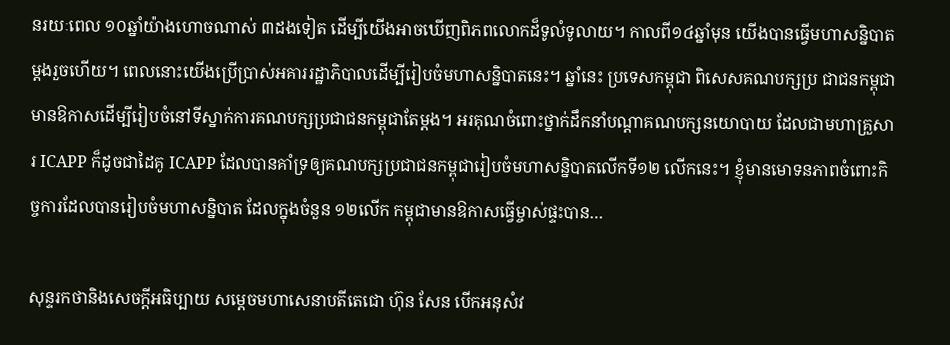នរយៈពេល ១០ឆ្នាំយ៉ាងហោចណាស់ ៣ដងទៀត ដើម្បីយើងអាចឃើញពិភពលោកដ៏ទូលំទូលាយ។ កាលពី១៤ឆ្នាំមុន យើងបានធ្វើមហាសន្និបាតម្ដងរួចហើយ។ ពេលនោះយើងប្រើប្រាស់អគាររដ្ឋាភិបាលដើម្បីរៀបចំមហាសន្និបាតនេះ។ ឆ្នាំនេះ ប្រទេសកម្ពុជា ពិសេសគណបក្សប្រ ជាជនកម្ពុជា មានឱកាសដើម្បីរៀបចំនៅទីស្នាក់ការគណបក្សប្រជាជនកម្ពុជាតែម្ដង។ អរគុណចំពោះថ្នាក់ដឹកនាំបណ្ដាគណបក្សនយោបាយ ដែលជាមហាគ្រួសារ ICAPP ក៏ដូចជាដៃគូ ICAPP ដែលបានគាំទ្រឲ្យគណបក្សប្រជាជនកម្ពុជារៀបចំមហាសន្និបាតលើកទី១២ លើកនេះ។ ខ្ញុំមានមោទនភាពចំពោះកិច្ចការដែលបានរៀបចំមហាសន្និបាត ដែលក្នុងចំនួន ១២លើក កម្ពុជាមានឱកាសធ្វើម្ចាស់ផ្ទះបាន…

សុន្ទរកថានិងសេចក្ដីអធិប្បាយ សម្ដេចមហាសេនាបតីតេជោ ហ៊ុន សែន បើកអនុសំវ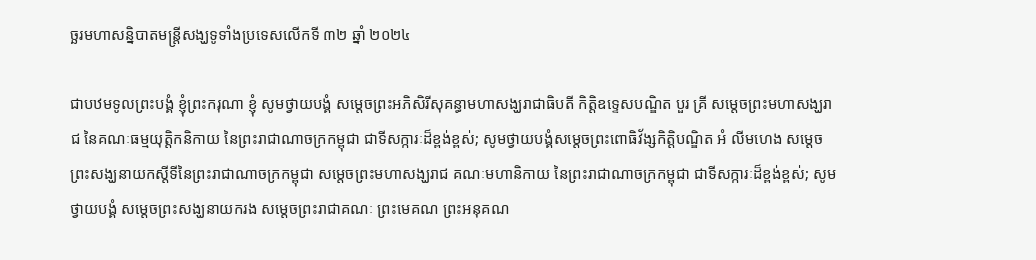ច្ឆរមហាសន្និបាតមន្ត្រីសង្ឃទូទាំងប្រទេសលើកទី ៣២ ឆ្នាំ ២០២៤

ជាបឋមទូលព្រះបង្គំ ខ្ញុំព្រះករុណា ខ្ញុំ សូមថ្វាយបង្គំ សម្តេចព្រះអភិសិរីសុគន្ធាមហាសង្ឃរាជាធិបតី កិត្តិឧទ្ទេសបណ្ឌិត បួរ គ្រី សម្តេចព្រះមហាសង្ឃរាជ នៃគណៈធម្មយុត្តិកនិកាយ នៃព្រះរាជាណាចក្រកម្ពុជា ជាទីសក្ការៈដ៏ខ្ពង់ខ្ពស់; សូមថ្វាយបង្គំសម្តេចព្រះពោធិវ័ង្សកិត្តិបណ្ឌិត អំ លីមហេង សម្តេចព្រះសង្ឃនាយកស្តីទីនៃព្រះរាជាណាចក្រកម្ពុជា សម្តេចព្រះមហាសង្ឃរាជ គណៈមហានិកាយ នៃព្រះរាជាណាចក្រកម្ពុជា ជាទីសក្ការៈដ៏ខ្ពង់ខ្ពស់; សូមថ្វាយបង្គំ សម្តេចព្រះសង្ឃនាយករង សម្តេចព្រះរាជាគណៈ ព្រះមេគណ ព្រះអនុគណ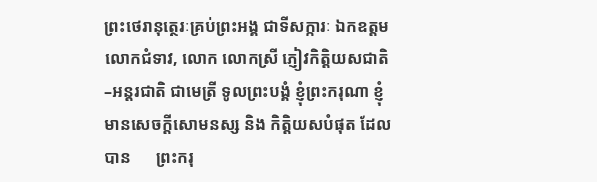ព្រះថេរានុត្ថេរៈគ្រប់ព្រះអង្គ ជាទីសក្ការៈ ឯកឧត្តម លោកជំទាវ, លោក លោកស្រី ភ្ញៀវកិត្តិយសជាតិ–អន្តរជាតិ ជាមេត្រី ទូលព្រះបង្គំ ខ្ញុំព្រះករុណា ខ្ញុំមានសេចក្ដីសោមនស្ស និង កិត្តិយសបំផុត ដែលបាន      ព្រះករុ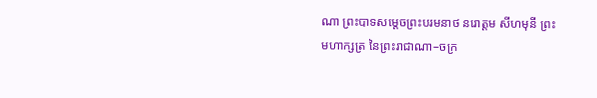ណា ព្រះបាទសម្តេចព្រះបរមនាថ នរោត្តម សីហមុនី ព្រះមហាក្សត្រ នៃព្រះរាជាណា–ចក្រ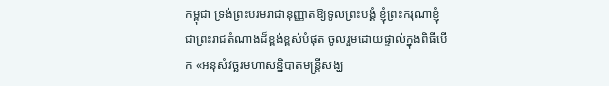កម្ពុជា ទ្រង់ព្រះបរមរាជានុញ្ញាតឱ្យទូលព្រះបង្គំ ខ្ញុំព្រះករុណាខ្ញុំ ជាព្រះរាជតំណាងដ៏ខ្ពង់ខ្ពស់បំផុត ចូលរួមដោយផ្ទាល់ក្នុងពិធីបើក «អនុសំវច្ឆរមហាសនិ្នបាតមន្រ្ដីសង្ឃ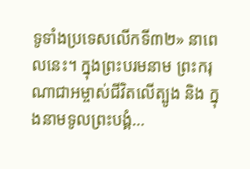ទូទាំងប្រទេសលើកទី៣២» នាពេលនេះ។ ក្នុងព្រះបរមនាម ព្រះករុណាជាអម្ចាស់ជីវិតលើត្បូង និង ក្នុងនាមទូលព្រះបង្គំ…